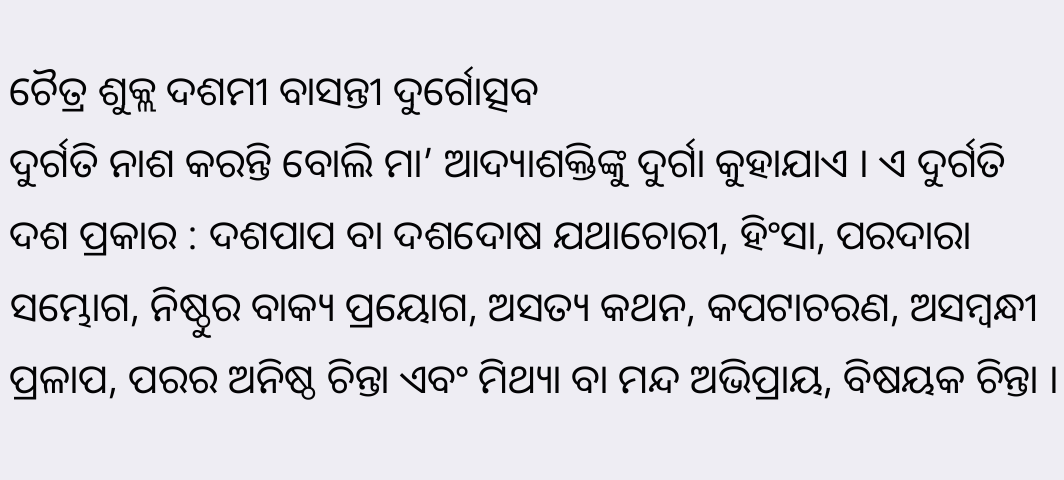ଚୈତ୍ର ଶୁକ୍ଲ ଦଶମୀ ବାସନ୍ତୀ ଦୁର୍ଗୋତ୍ସବ
ଦୁର୍ଗତି ନାଶ କରନ୍ତି ବୋଲି ମା’ ଆଦ୍ୟାଶକ୍ତିଙ୍କୁ ଦୁର୍ଗା କୁହାଯାଏ । ଏ ଦୁର୍ଗତି ଦଶ ପ୍ରକାର : ଦଶପାପ ବା ଦଶଦୋଷ ଯଥାଚୋରୀ, ହିଂସା, ପରଦାରା ସମ୍ଭୋଗ, ନିଷ୍ଠୁର ବାକ୍ୟ ପ୍ରୟୋଗ, ଅସତ୍ୟ କଥନ, କପଟାଚରଣ, ଅସମ୍ବନ୍ଧୀ ପ୍ରଳାପ, ପରର ଅନିଷ୍ଠ ଚିନ୍ତା ଏବଂ ମିଥ୍ୟା ବା ମନ୍ଦ ଅଭିପ୍ରାୟ, ବିଷୟକ ଚିନ୍ତା ।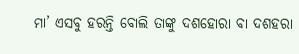ମା’ ଏସବୁ ହରନ୍ତି ବୋଲି ତାଙ୍କୁ ଦଶହୋରା ବା ଦଶହରା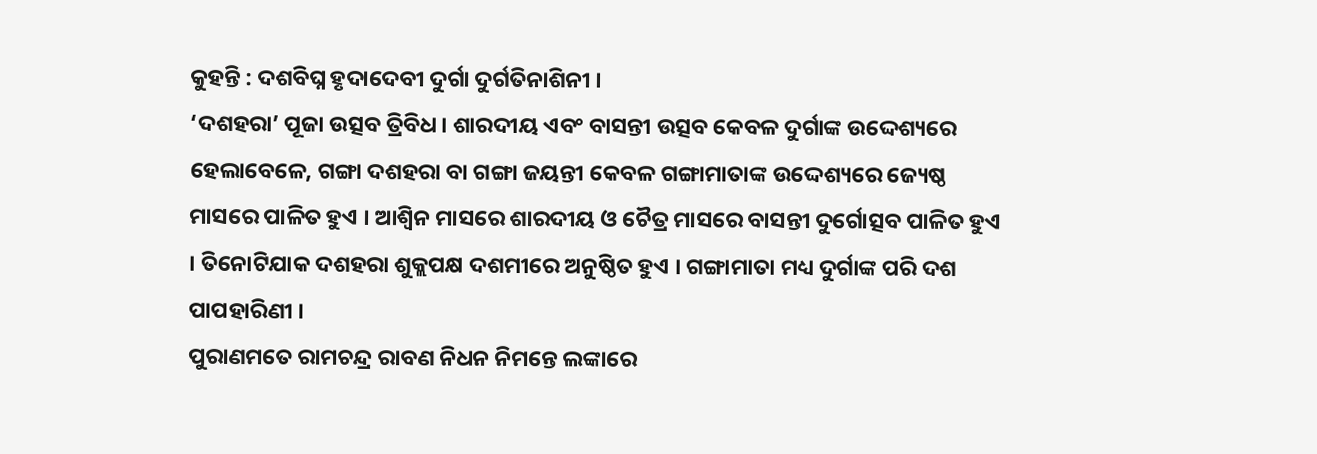କୁହନ୍ତି : ଦଶବିଘ୍ନ ହୃଦାଦେବୀ ଦୁର୍ଗା ଦୁର୍ଗତିନାଶିନୀ ।
‘ଦଶହରା’ ପୂଜା ଉତ୍ସବ ତ୍ରିବିଧ । ଶାରଦୀୟ ଏବଂ ବାସନ୍ତୀ ଉତ୍ସବ କେବଳ ଦୁର୍ଗାଙ୍କ ଉଦ୍ଦେଶ୍ୟରେ ହେଲାବେଳେ, ଗଙ୍ଗା ଦଶହରା ବା ଗଙ୍ଗା ଜୟନ୍ତୀ କେବଳ ଗଙ୍ଗାମାତାଙ୍କ ଉଦ୍ଦେଶ୍ୟରେ ଜ୍ୟେଷ୍ଠ ମାସରେ ପାଳିତ ହୁଏ । ଆଶ୍ୱିନ ମାସରେ ଶାରଦୀୟ ଓ ଚୈତ୍ର ମାସରେ ବାସନ୍ତୀ ଦୁର୍ଗୋତ୍ସବ ପାଳିତ ହୁଏ । ତିନୋଟିଯାକ ଦଶହରା ଶୁକ୍ଲପକ୍ଷ ଦଶମୀରେ ଅନୁଷ୍ଠିତ ହୁଏ । ଗଙ୍ଗାମାତା ମଧ୍ୟ ଦୁର୍ଗାଙ୍କ ପରି ଦଶ ପାପହାରିଣୀ ।
ପୁରାଣମତେ ରାମଚନ୍ଦ୍ର ରାବଣ ନିଧନ ନିମନ୍ତେ ଲଙ୍କାରେ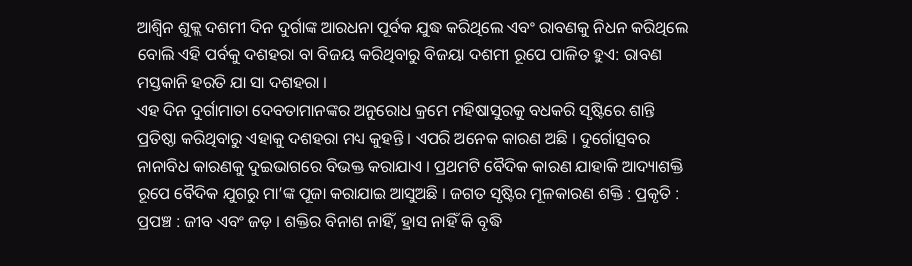ଆଶ୍ୱିନ ଶୁକ୍ଲ ଦଶମୀ ଦିନ ଦୁର୍ଗାଙ୍କ ଆରଧନା ପୂର୍ବକ ଯୁଦ୍ଧ କରିଥିଲେ ଏବଂ ରାବଣକୁ ନିଧନ କରିଥିଲେ ବୋଲି ଏହି ପର୍ବକୁ ଦଶହରା ବା ବିଜୟ କରିଥିବାରୁ ବିଜୟା ଦଶମୀ ରୂପେ ପାଳିତ ହୁଏ: ରାବଣ ମସ୍ତକାନି ହରତି ଯା ସା ଦଶହରା ।
ଏହ ଦିନ ଦୁର୍ଗାମାତା ଦେବତାମାନଙ୍କର ଅନୁରୋଧ କ୍ରମେ ମହିଷାସୁରକୁ ବଧକରି ସୃଷ୍ଟିରେ ଶାନ୍ତି ପ୍ରତିଷ୍ଠା କରିଥିବାରୁ ଏହାକୁ ଦଶହରା ମଧ୍ୟ କୁହନ୍ତି । ଏପରି ଅନେକ କାରଣ ଅଛି । ଦୁର୍ଗୋତ୍ସବର ନାନାବିଧ କାରଣକୁ ଦୁଇଭାଗରେ ବିଭକ୍ତ କରାଯାଏ । ପ୍ରଥମଟି ବୈଦିକ କାରଣ ଯାହାକି ଆଦ୍ୟାଶକ୍ତି ରୂପେ ବୈଦିକ ଯୁଗରୁ ମା’ଙ୍କ ପୂଜା କରାଯାଇ ଆସୁଅଛି । ଜଗତ ସୃଷ୍ଟିର ମୂଳକାରଣ ଶକ୍ତି : ପ୍ରକୃତି : ପ୍ରପଞ୍ଚ : ଜୀବ ଏବଂ ଜଡ଼ । ଶକ୍ତିର ବିନାଶ ନାହିଁ, ହ୍ରାସ ନାହିଁ କି ବୃଦ୍ଧି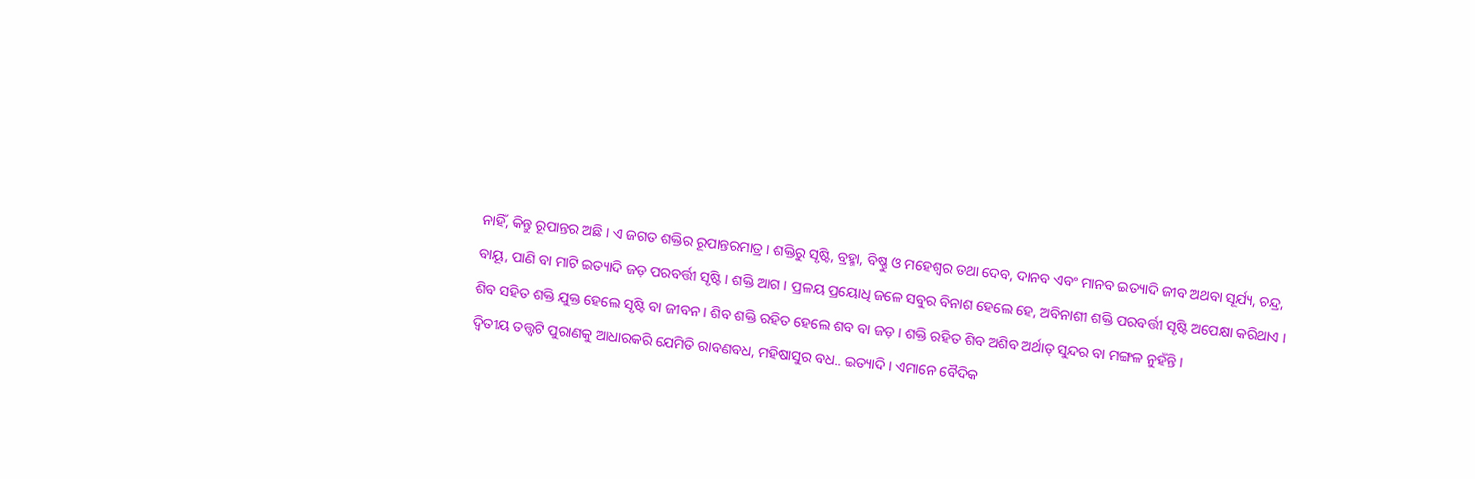ନାହିଁ, କିନ୍ତୁ ରୂପାନ୍ତର ଅଛି । ଏ ଜଗତ ଶକ୍ତିର ରୂପାନ୍ତରମାତ୍ର । ଶକ୍ତିରୁ ସୃଷ୍ଟି, ବ୍ରହ୍ମା, ବିଷ୍ଣୁ ଓ ମହେଶ୍ୱର ତଥା ଦେବ, ଦାନବ ଏବଂ ମାନବ ଇତ୍ୟାଦି ଜୀବ ଅଥବା ସୂର୍ଯ୍ୟ, ଚନ୍ଦ୍ର, ବାୟୂ, ପାଣି ବା ମାଟି ଇତ୍ୟାଦି ଜଡ଼ ପରବର୍ତ୍ତୀ ସୃଷ୍ଟି । ଶକ୍ତି ଆଗ । ପ୍ରଳୟ ପ୍ରୟୋଧି ଜଳେ ସବୁର ବିନାଶ ହେଲେ ହେ, ଅବିନାଶୀ ଶକ୍ତି ପରବର୍ତ୍ତୀ ସୃଷ୍ଟି ଅପେକ୍ଷା କରିଥାଏ ।
ଶିବ ସହିତ ଶକ୍ତି ଯୁକ୍ତ ହେଲେ ସୃଷ୍ଟି ବା ଜୀବନ । ଶିବ ଶକ୍ତି ରହିତ ହେଲେ ଶବ ବା ଜଡ଼ । ଶକ୍ତି ରହିତ ଶିବ ଅଶିବ ଅର୍ଥାତ୍ ସୁନ୍ଦର ବା ମଙ୍ଗଳ ନୁହଁନ୍ତି ।
ଦ୍ୱିତୀୟ ତତ୍ତ୍ୱଟି ପୁରାଣକୁ ଆଧାରକରି ଯେମିତି ରାବଣବଧ, ମହିଷାସୁର ବଧ.. ଇତ୍ୟାଦି । ଏମାନେ ବୈଦିକ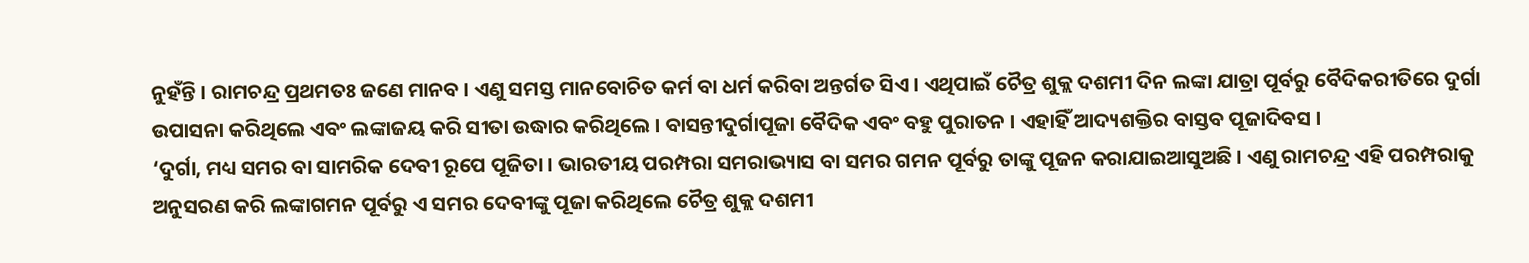ନୁହଁନ୍ତି । ରାମଚନ୍ଦ୍ର ପ୍ରଥମତଃ ଜଣେ ମାନବ । ଏଣୁ ସମସ୍ତ ମାନବୋଚିତ କର୍ମ ବା ଧର୍ମ କରିବା ଅନ୍ତର୍ଗତ ସିଏ । ଏଥିପାଇଁ ଚୈତ୍ର ଶୁକ୍ଲ ଦଶମୀ ଦିନ ଲଙ୍କା ଯାତ୍ରା ପୂର୍ବରୁ ବୈଦିକରୀତିରେ ଦୁର୍ଗା ଉପାସନା କରିଥିଲେ ଏବଂ ଲଙ୍କାଜୟ କରି ସୀତା ଉଦ୍ଧାର କରିଥିଲେ । ବାସନ୍ତୀଦୁର୍ଗାପୂଜା ବୈଦିକ ଏବଂ ବହୁ ପୁରାତନ । ଏହାହିଁ ଆଦ୍ୟଶକ୍ତିର ବାସ୍ତବ ପୂଜାଦିବସ ।
‘ଦୁର୍ଗା, ମଧ୍ୟ ସମର ବା ସାମରିକ ଦେବୀ ରୂପେ ପୂଜିତା । ଭାରତୀୟ ପରମ୍ପରା ସମରାଭ୍ୟାସ ବା ସମର ଗମନ ପୂର୍ବରୁ ତାଙ୍କୁ ପୂଜନ କରାଯାଇଆସୁଅଛି । ଏଣୁ ରାମଚନ୍ଦ୍ର ଏହି ପରମ୍ପରାକୁ ଅନୁସରଣ କରି ଲଙ୍କାଗମନ ପୂର୍ବରୁ ଏ ସମର ଦେବୀଙ୍କୁ ପୂଜା କରିଥିଲେ ଚୈତ୍ର ଶୁକ୍ଲ ଦଶମୀ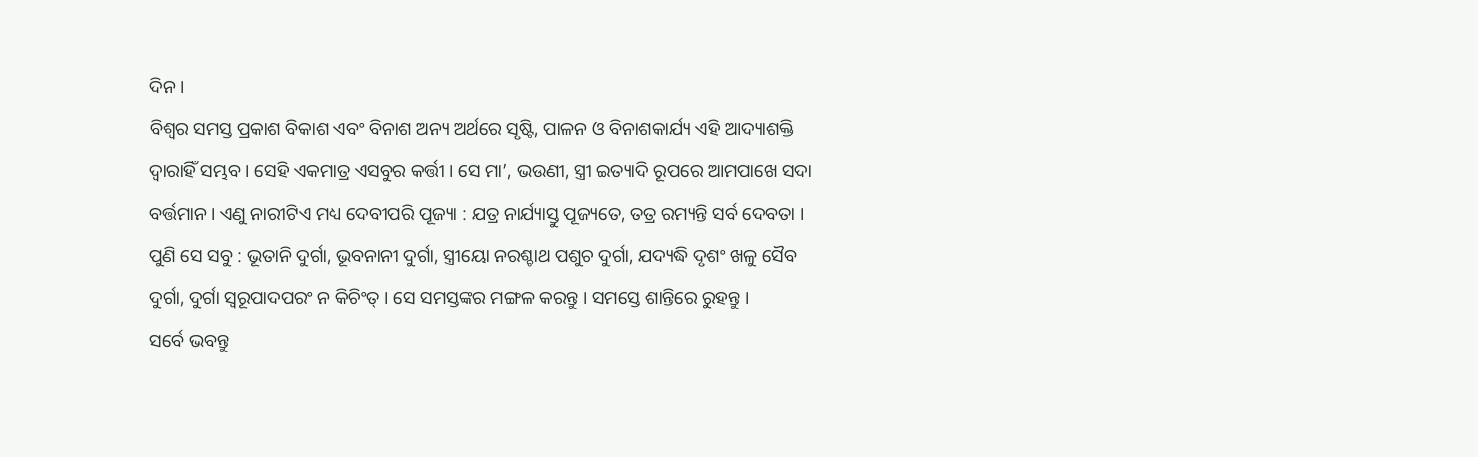ଦିନ ।
ବିଶ୍ୱର ସମସ୍ତ ପ୍ରକାଶ ବିକାଶ ଏବଂ ବିନାଶ ଅନ୍ୟ ଅର୍ଥରେ ସୃଷ୍ଟି, ପାଳନ ଓ ବିନାଶକାର୍ଯ୍ୟ ଏହି ଆଦ୍ୟାଶକ୍ତି ଦ୍ୱାରାହିଁ ସମ୍ଭବ । ସେହି ଏକମାତ୍ର ଏସବୁର କର୍ତ୍ତୀ । ସେ ମା’, ଭଉଣୀ, ସ୍ତ୍ରୀ ଇତ୍ୟାଦି ରୂପରେ ଆମପାଖେ ସଦା ବର୍ତ୍ତମାନ । ଏଣୁ ନାରୀଟିଏ ମଧ୍ୟ ଦେବୀପରି ପୂଜ୍ୟା : ଯତ୍ର ନାର୍ଯ୍ୟାସ୍ତୁ ପୂଜ୍ୟତେ, ତତ୍ର ରମ୍ୟନ୍ତି ସର୍ବ ଦେବତା । ପୁଣି ସେ ସବୁ : ଭୂତାନି ଦୁର୍ଗା, ଭୂବନାନୀ ଦୁର୍ଗା, ସ୍ତ୍ରୀୟୋ ନରଶ୍ଚାଥ ପଶୁଚ ଦୁର୍ଗା, ଯଦ୍ୟଦ୍ଧି ଦୃଶଂ ଖଳୁ ସୈବ ଦୁର୍ଗା, ଦୁର୍ଗା ସ୍ୱରୂପାଦପରଂ ନ କିଚିଂତ୍ । ସେ ସମସ୍ତଙ୍କର ମଙ୍ଗଳ କରନ୍ତୁ । ସମସ୍ତେ ଶାନ୍ତିରେ ରୁହନ୍ତୁ ।
ସର୍ବେ ଭବନ୍ତୁ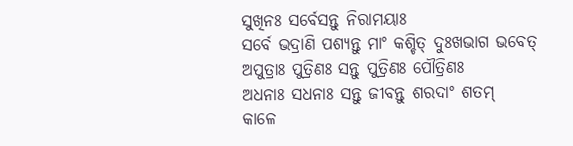ସୁଖିନଃ ସର୍ବେସନ୍ତୁ ନିରାମୟାଃ
ସର୍ବେ ଭଦ୍ରାଣି ପଶ୍ୟନ୍ତୁ ମାଂ କଶ୍ଚିତ୍ ଦୁଃଖଭାଗ ଭବେତ୍
ଅପୁତ୍ରାଃ ପୁତ୍ରିଣଃ ସନ୍ତୁ ପୁତ୍ରିଣଃ ପୌତ୍ରିଣଃ
ଅଧନାଃ ସଧନାଃ ସନ୍ତୁ ଜୀବନ୍ତୁ ଶରଦାଂ ଶତମ୍
କାଳେ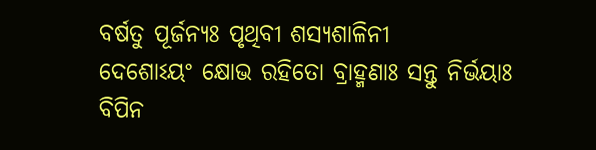ବର୍ଷତୁ ପୂର୍ଜନ୍ୟଃ ପୃଥିବୀ ଶସ୍ୟଶାଳିନୀ
ଦେଶୋଽୟଂ କ୍ଷୋଭ ରହିତୋ ବ୍ରାହ୍ମଣାଃ ସନ୍ତୁ ନିର୍ଭୟାଃ
ବିପିନ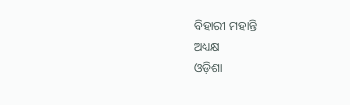ବିହାରୀ ମହାନ୍ତି
ଅଧ୍ୟକ୍ଷ
ଓଡ଼ିଶା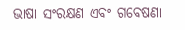ଭାଷା ସଂରକ୍ଷଣ ଏବଂ ଗବେଷଣା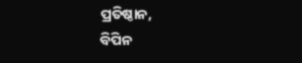ପ୍ରତିଷ୍ଠାନ,
ବିପିନ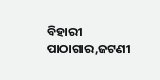ବିହାରୀ ପାଠାଗାର,ଜଟଣୀ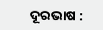ଦୂରଭାଷ :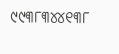୯୯୩୮୩୪୪୧୩୮